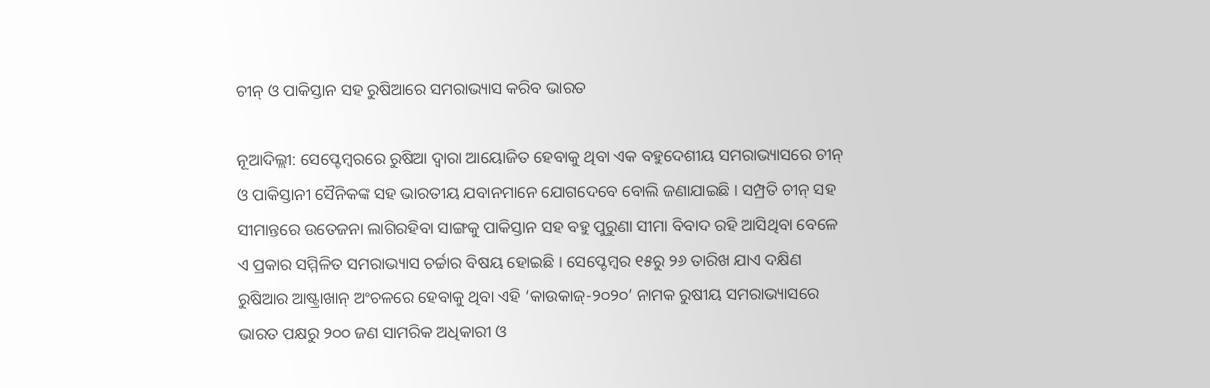ଚୀନ୍ ଓ ପାକିସ୍ତାନ ସହ ରୁଷିଆରେ ସମରାଭ୍ୟାସ କରିବ ଭାରତ

ନୂଆଦିଲ୍ଲୀ: ସେପ୍ଟେମ୍ବରରେ ରୁଷିଆ ଦ୍ୱାରା ଆୟୋଜିତ ହେବାକୁ ଥିବା ଏକ ବହୁଦେଶୀୟ ସମରାଭ୍ୟାସରେ ଚୀନ୍ ଓ ପାକିସ୍ତାନୀ ସୈନିକଙ୍କ ସହ ଭାରତୀୟ ଯବାନମାନେ ଯୋଗଦେବେ ବୋଲି ଜଣାଯାଇଛି । ସମ୍ପ୍ରତି ଚୀନ୍ ସହ ସୀମାନ୍ତରେ ଉତେଜନା ଲାଗିରହିବା ସାଙ୍ଗକୁ ପାକିସ୍ତାନ ସହ ବହୁ ପୁରୁଣା ସୀମା ବିବାଦ ରହି ଆସିଥିବା ବେଳେ ଏ ପ୍ରକାର ସମ୍ମିଳିତ ସମରାଭ୍ୟାସ ଚର୍ଚ୍ଚାର ବିଷୟ ହୋଇଛି । ସେପ୍ଟେମ୍ବର ୧୫ରୁ ୨୬ ତାରିଖ ଯାଏ ଦକ୍ଷିଣ ରୁଷିଆର ଆଷ୍ଟ୍ରାଖାନ୍ ଅଂଚଳରେ ହେବାକୁ ଥିବା ଏହି ‘କାଉକାଜ୍-୨୦୨୦’ ନାମକ ରୁଷୀୟ ସମରାଭ୍ୟାସରେ ଭାରତ ପକ୍ଷରୁ ୨୦୦ ଜଣ ସାମରିକ ଅଧିକାରୀ ଓ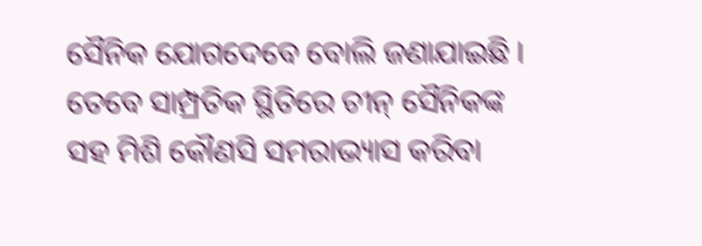ସୈନିକ ଯୋଗଦେବେ ବୋଲି ଜଣାଯାଇଛି । ତେବେ ସାମ୍ପ୍ରତିକ ସ୍ଥିତିରେ ଚୀନ୍ ସୈନିକଙ୍କ ସହ ମିଶି କୌଣସି ସମରାଭ୍ୟାସ କରିବା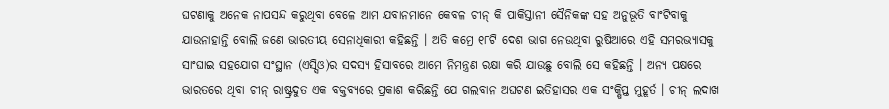ଘଟଣାକୁ ଅନେକ ନାପସନ୍ଦ କରୁଥିବା ବେଳେ ଆମ ଯବାନମାନେ କେବଳ ଚୀନ୍ କି ପାକିସ୍ତାନୀ ସୈନିକଙ୍କ ସହ ଅନୁଭୂତି ବାଂଟିବାକୁ ଯାଉନାହାନ୍ତି ବୋଲି ଜଣେ ଭାରତୀୟ ସେନାଧିକାରୀ କହିଛନ୍ତି । ଅତି କମ୍ରେ ୧୮ଟି ଦେଶ ଭାଗ ନେଉଥିବା ରୁଷିଆରେ ଏହି ସମରଭ୍ୟାସକୁ ସାଂଘାଇ ସହଯୋଗ ସଂସ୍ଥାନ (ଏସ୍ସିଓ)ର ସଦସ୍ୟ ହିସାବରେ ଆମେ ନିମନ୍ତ୍ରଣ ରକ୍ଷା କରି ଯାଉଛୁ ବୋଲି ସେ କହିଛନ୍ତି । ଅନ୍ୟ ପକ୍ଷରେ ଭାରତରେ ଥିବା ଚୀନ୍ ରାଷ୍ଟ୍ରଦୁତ ଏକ ବକ୍ତବ୍ୟରେ ପ୍ରକାଶ କରିଛନ୍ତି ଯେ ଗଲବାନ ଅଘଟଣ ଇତିହାସର ଏକ ସଂକ୍ଷିପ୍ତ ମୁହୂର୍ତ । ଚୀନ୍ ଲଦାଖ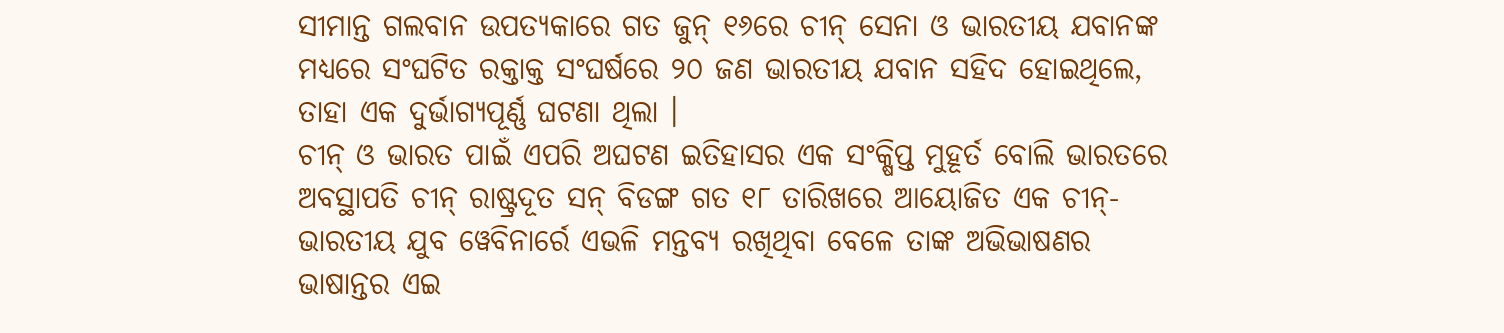ସୀମାନ୍ତ ଗଲବାନ ଉପତ୍ୟକାରେ ଗତ ଜୁନ୍ ୧୬ରେ ଚୀନ୍ ସେନା ଓ ଭାରତୀୟ ଯବାନଙ୍କ ମଧ୍ୟରେ ସଂଘଟିତ ରକ୍ତାକ୍ତ ସଂଘର୍ଷରେ ୨୦ ଜଣ ଭାରତୀୟ ଯବାନ ସହିଦ ହୋଇଥିଲେ, ତାହା ଏକ ଦୁର୍ଭାଗ୍ୟପୂର୍ଣ୍ଣ ଘଟଣା ଥିଲା ।
ଚୀନ୍ ଓ ଭାରତ ପାଇଁ ଏପରି ଅଘଟଣ ଇତିହାସର ଏକ ସଂକ୍ଷିପ୍ତ ମୁହୂର୍ତ ବୋଲି ଭାରତରେ ଅବସ୍ଥାପତି ଚୀନ୍ ରାଷ୍ଟ୍ରଦୂତ ସନ୍ ବିଡଙ୍ଗ ଗତ ୧୮ ତାରିଖରେ ଆୟୋଜିତ ଏକ ଚୀନ୍-ଭାରତୀୟ ଯୁବ ୱେବିନାର୍ରେ ଏଭଳି ମନ୍ତବ୍ୟ ରଖିଥିବା ବେଳେ ତାଙ୍କ ଅଭିଭାଷଣର ଭାଷାନ୍ତର ଏଇ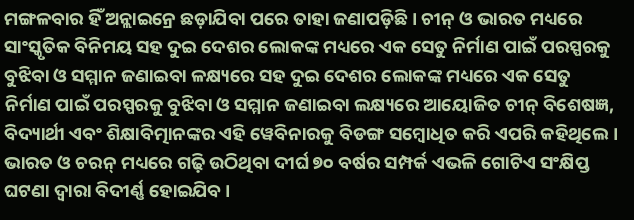ମଙ୍ଗଳବାର ହିଁ ଅନ୍ଲାଇନ୍ରେ ଛଡ଼ାଯିବା ପରେ ତାହା ଜଣାପଡ଼ିଛି । ଚୀନ୍ ଓ ଭାରତ ମଧ୍ୟରେ ସାଂସ୍କୃତିକ ବିନିମୟ ସହ ଦୁଇ ଦେଶର ଲୋକଙ୍କ ମଧ୍ୟରେ ଏକ ସେତୁ ନିର୍ମାଣ ପାଇଁ ପରସ୍ପରକୁ ବୁଝିବା ଓ ସମ୍ମାନ ଜଣାଇବା ଳକ୍ଷ୍ୟରେ ସହ ଦୁଇ ଦେଶର ଲୋକଙ୍କ ମଧ୍ୟରେ ଏକ ସେତୁ ନିର୍ମାଣ ପାଇଁ ପରସ୍ପରକୁ ବୁଝିବା ଓ ସମ୍ମାନ ଜଣାଇବା ଲକ୍ଷ୍ୟରେ ଆୟୋଜିତ ଚୀନ୍ ବିଶେଷଜ୍ଞ, ବିଦ୍ୟାର୍ଥୀ ଏବଂ ଶିକ୍ଷାବିତ୍ମାନଙ୍କର ଏହି ୱେବିନାରକୁ ବିଡଙ୍ଗ ସମ୍ବୋଧିତ କରି ଏପରି କହିଥିଲେ ।
ଭାରତ ଓ ଚରନ୍ ମଧ୍ୟରେ ଗଢ଼ି ଉଠିଥିବା ଦୀର୍ଘ ୭୦ ବର୍ଷର ସମ୍ପର୍କ ଏଭଳି ଗୋଟିଏ ସଂକ୍ଷିପ୍ତ ଘଟଣା ଦ୍ୱାରା ବିଦୀର୍ଣ୍ଣ ହୋଇଯିବ ।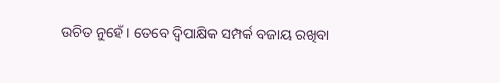ଉଚିତ ନୁହେଁ । ତେବେ ଦ୍ୱିପାକ୍ଷିକ ସମ୍ପର୍କ ବଜାୟ ରଖିବା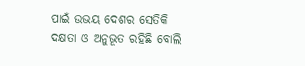ପାଇଁ ଉଭୟ ଦେଶର ସେତିକି ଦକ୍ଷତା ଓ ଅନୁଭୂତ ରହିଛି ବୋଲି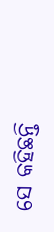ସେ କହିଛନ୍ତି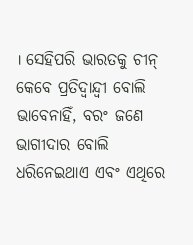। ସେହିପରି ଭାରତକୁ ଚୀନ୍ କେବେ ପ୍ରତିଦ୍ୱାନ୍ଦ୍ୱୀ ବୋଲି ଭାବେନାହିଁ, ବରଂ ଜଣେ ଭାଗୀଦାର ବୋଲି ଧରିନେଇଥାଏ ଏବଂ ଏଥିରେ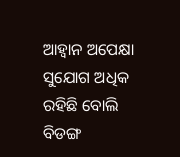ଆହ୍ୱାନ ଅପେକ୍ଷା ସୁଯୋଗ ଅଧିକ ରହିଛି ବୋଲି ବିଡଙ୍ଗ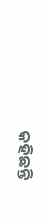କହିଛନ୍ତି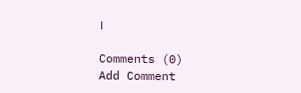।

Comments (0)
Add Comment